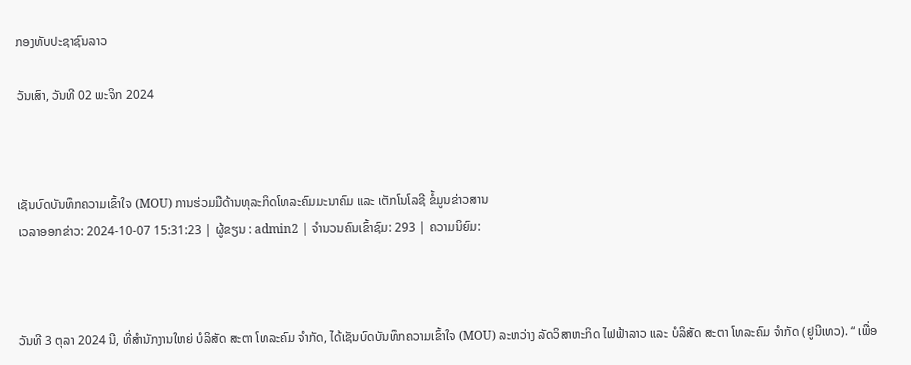ກອງທັບປະຊາຊົນລາວ

ວັນເສົາ, ວັນທີ 02 ພະຈິກ 2024



ເຊັນບົດບັນທຶກຄວາມເຂົ້າໃຈ (MOU) ການຮ່ວມມືດ້ານທຸລະກິດໂທລະຄົມມະນາຄົມ ແລະ ເຕັກໂນໂລຊີ ຂໍ້ມູນຂ່າວສານ
ເວລາອອກຂ່າວ: 2024-10-07 15:31:23 | ຜູ້ຂຽນ : admin2 | ຈຳນວນຄົນເຂົ້າຊົມ: 293 | ຄວາມນິຍົມ:



ວັນທີ 3 ຕຸລາ 2024 ນີ, ທີ່ສໍານັກງານໃຫຍ່ ບໍລິສັດ ສະຕາ ໂທລະຄົມ ຈໍາກັດ, ໄດ້ເຊັນບົດບັນທຶກຄວາມເຂົ້າໃຈ (MOU) ລະຫວ່າງ ລັດວິສາຫະກິດ ໄຟຟ້າລາວ ແລະ ບໍລິສັດ ສະຕາ ໂທລະຄົມ ຈໍາກັດ (ຢູນີເທວ). “ ເພື່ອ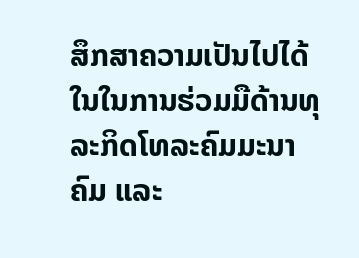ສຶກສາຄວາມເປັນໄປໄດ້ໃນໃນການຮ່ວມມືດ້ານທຸລະກິດໂທລະຄົມມະນາຄົມ ແລະ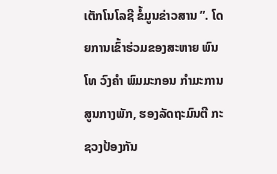ເຕັກໂນໂລຊີ ຂໍ້ມູນຂ່າວສານ ”. ໂດຍການເຂົ້າຮ່ວມຂອງສະຫາຍ ພົນໂທ ວົງຄໍາ ພົມມະກອນ ກໍາມະການສູນກາງພັກ, ຮອງລັດຖະມົນຕີ ກະຊວງປ້ອງກັນ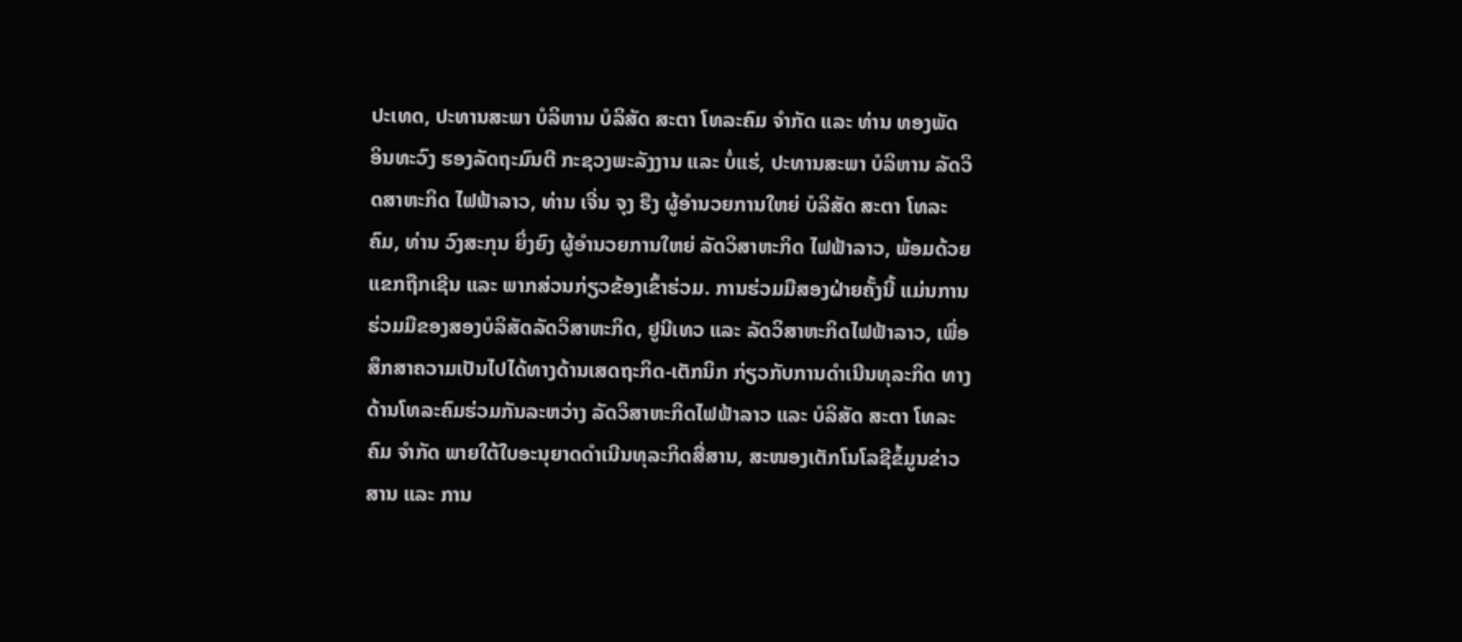ປະເທດ, ປະທານສະພາ ບໍລິຫານ ບໍລິສັດ ສະຕາ ໂທລະຄົມ ຈໍາກັດ ແລະ ທ່ານ ທອງພັດ ອິນທະວົງ ຮອງລັດຖະມົນຕີ ກະຊວງພະລັງງານ ແລະ ບໍ່ແຮ່, ປະທານສະພາ ບໍລິຫານ ລັດວິດສາຫະກິດ ໄຟຟ້າລາວ, ທ່ານ ເຈີ່ນ ຈຸງ ຮືງ ຜູ້ອໍານວຍການໃຫຍ່ ບໍລິສັດ ສະຕາ ໂທລະຄົມ, ທ່ານ ວົງສະກຸນ ຍິ່ງຍົງ ຜູ້ອໍານວຍການໃຫຍ່ ລັດວິສາຫະກິດ ໄຟຟ້າລາວ, ພ້ອມດ້ວຍແຂກຖືກເຊີນ ແລະ ພາກສ່ວນກ່ຽວຂ້ອງເຂົ້າຮ່ວມ. ການຮ່ວມມືສອງຝ່າຍຄັ້ງນີ້ ແມ່ນການຮ່ວມມືຂອງສອງບໍລິສັດລັດວິສາຫະກິດ, ຢູນີເທວ ແລະ ລັດວິສາຫະກິດໄຟຟ້າລາວ, ເພື່ອສຶກສາຄວາມເປັນໄປໄດ້ທາງດ້ານເສດຖະກິດ-ເຕັກນິກ ກ່ຽວກັບການດໍາເນີນທຸລະກິດ ທາງດ້ານໂທລະຄົມຮ່ວມກັນລະຫວ່າງ ລັດວິສາຫະກິດໄຟຟ້າລາວ ແລະ ບໍລິສັດ ສະຕາ ໂທລະຄົມ ຈໍາກັດ ພາຍໃຕ້ໃບອະນຸຍາດດໍາເນີນທຸລະກິດສື່ສານ, ສະໜອງເຕັກໂນໂລຊີຂໍ້ມູນຂ່າວສານ ແລະ ການ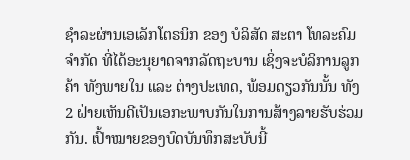ຊໍາລະຜ່ານເອເລັກໂຕຣນິກ ຂອງ ບໍລິສັດ ສະຕາ ໂທລະຄົມ ຈໍາກັດ ທີ່ໄດ້ອະນຸຍາດຈາກລັດຖະບານ ເຊິ່ງຈະບໍລິການລູກຄ້າ ທັງພາຍໃນ ແລະ ຕ່າງປະເທດ, ພ້ອມດຽວກັນນັ້ນ ທັງ 2 ຝ່າຍເຫັນດີເປັນເອກະພາບກັນໃນການສ້າງລາຍຮັບຮ່ວມກັນ. ເປົ້າໝາຍຂອງບົດບັນທຶກສະບັບນີ້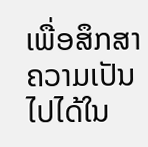ເພື່ອສຶກສາຄວາມເປັນໄປໄດ້ໃນ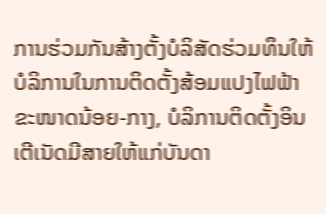ການຮ່ວມກັນສ້າງຕັ້ງບໍລິສັດຮ່ວມທຶນໃຫ້ບໍລິການໃນການຕິດຕັ້ງສ້ອມແປງໄຟຟ້າຂະໜາດນ້ອຍ-ກາງ, ບໍລິການຕິດຕັ້ງອິນເຕີເນັດມີສາຍໃຫ້ແກ່ບັນດາ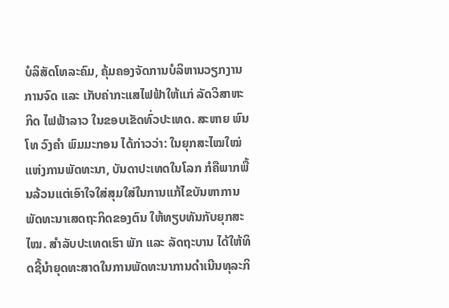ບໍລິສັດໂທລະຄົມ, ຄຸ້ມຄອງຈັດການບໍລິຫານວຽກງານການຈົດ ແລະ ເກັບຄ່າກະແສໄຟຟ້າໃຫ້ແກ່ ລັດວິສາຫະກິດ ໄຟຟ້າລາວ ໃນຂອບເຂັດທົ່ວປະເທດ. ສະຫາຍ ພົນໂທ ວົງຄໍາ ພົມມະກອນ ໄດ້ກ່າວວ່າ: ໃນຍຸກສະໄໝໃໝ່ແຫ່ງການພັດທະນາ, ບັນດາປະເທດໃນໂລກ ກໍຄືພາກພື້ນລ້ວນແຕ່ເອົາໃຈໃສ່ສຸມໃສ່ໃນການແກ້ໄຂບັນຫາການພັດທະນາເສດຖະກິດຂອງຕົນ ໃຫ້ທຽບທັນກັບຍຸກສະໄໝ. ສໍາລັບປະເທດເຮົາ ພັກ ແລະ ລັດຖະບານ ໄດ້ໃຫ້ທິດຊີ້ນໍາຍຸດທະສາດໃນການພັດທະນາການດໍາເນີນທຸລະກິ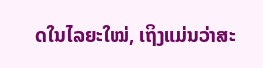ດໃນໄລຍະໃໝ່, ເຖິງແມ່ນວ່າສະ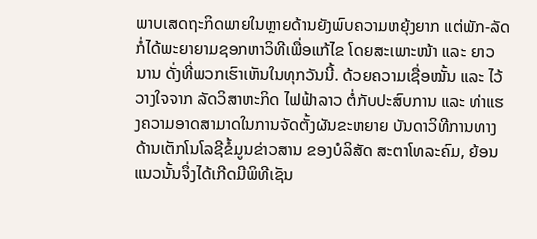ພາບເສດຖະກິດພາຍໃນຫຼາຍດ້ານຍັງພົບຄວາມຫຍຸ້ງຍາກ ແຕ່ພັກ-ລັດ ກໍ່ໄດ້ພະຍາຍາມຊອກຫາວິທີເພື່ອແກ້ໄຂ ໂດຍສະເພາະໜ້າ ແລະ ຍາວນານ ດັ່ງທີ່ພວກເຮົາເຫັນໃນທຸກວັນນີ້. ດ້ວຍຄວາມເຊື່ອໝັ້ນ ແລະ ໄວ້ວາງໃຈຈາກ ລັດວິສາຫະກິດ ໄຟຟ້າລາວ ຕໍ່ກັບປະສົບການ ແລະ ທ່າແຮງຄວາມອາດສາມາດໃນການຈັດຕັ້ງຜັນຂະຫຍາຍ ບັນດາວິທີການທາງດ້ານເຕັກໂນໂລຊີຂໍ້ມູນຂ່າວສານ ຂອງບໍລິສັດ ສະຕາໂທລະຄົມ, ຍ້ອນແນວນັ້ນຈຶ່ງໄດ້ເກີດມີພິທີເຊັນ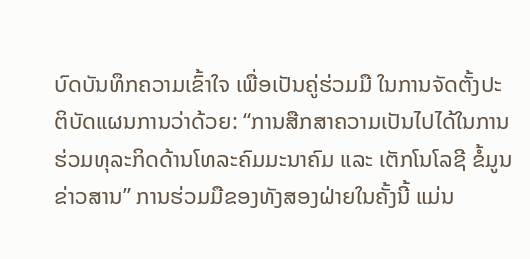ບົດບັນທຶກຄວາມເຂົ້າໃຈ ເພື່ອເປັນຄູ່ຮ່ວມມື ໃນການຈັດຕັ້ງປະຕິບັດແຜນການວ່າດ້ວຍ: “ການສືກສາຄວາມເປັນໄປໄດ້ໃນການຮ່ວມທຸລະກິດດ້ານໂທລະຄົມມະນາຄົມ ແລະ ເຕັກໂນໂລຊີ ຂໍ້ມູນຂ່າວສານ” ການຮ່ວມມືຂອງທັງສອງຝ່າຍໃນຄັ້ງນີ້ ແມ່ນ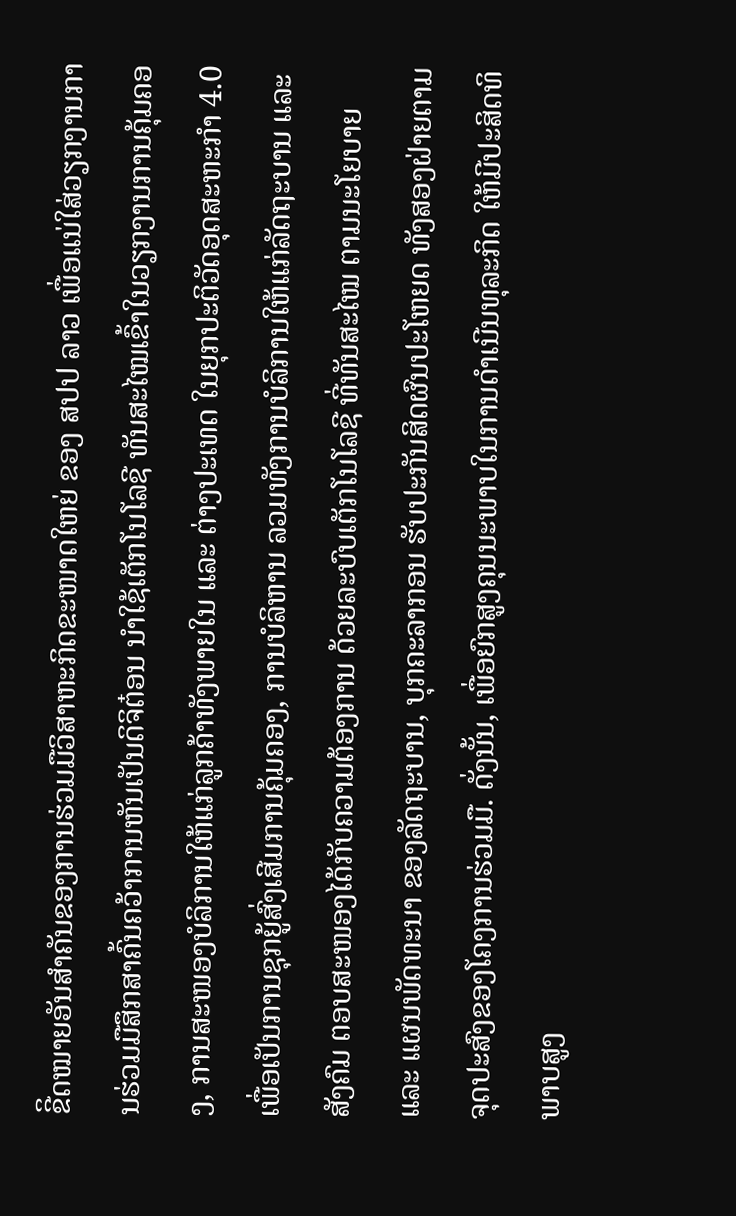ຂີິດໝາຍອັນສໍາຄັນຂອງການຮ່ວມມືວິສາຫະກິດຂະໜາດໃຫຍ່ ຂອງ ສປປ ລາວ ເພື່ອແນ່ໃສ່ວຽກງານການຮ່ວມມືສຶກສາຄົ້ນຄວ້າການຫັນເປັນດິຈິຕ໋ອນ ນໍາໃຊ້ເຕັກໂນໂລຊີ ທັນສະໄໝເຂົ້າໃນວຽກງານການຄຸ້ມຄອງ, ການສະໜອງບໍລິການໃຫ້ແກ່ລູກຄ້າທັງພາຍໃນ ແລະ ຕ່າງປະເທດ ໃນຍຸກປະຕິວັດອຸດສະຫະກໍາ 4.0 ເພື່ອເປັນການຊຸກຍູ້ສົ່ງເສີມການຄຸ້ມຄອງ, ການບໍລິຫານ ລວມທັງການບໍລິການໃຫ້ແກ່ລັດຖະບານ ແລະ ສັງຄົມ ຕອບສະໜອງໄດ້ກັບຄວາມຕ້ອງການ ດ້ວຍລະບົບເຕັກໂນໂລຊີ ທີ່ທັນສະໄໝ ຕາມນະໂຍບາຍ ແລະ ແຜນພັດທະນາ ຂອງລັດຖະບານ, ບຸກຄະລາກອນ ຮັບປະກັນສິດຜົນປະໂຫຍດ ທັງສອງຝ່າຍຕາມຈຸດປະສົງຂອງໂຄງການຮ່ວມມື. ດັ່ງນັ້ນ, ເພື່ອຍົກສູງຄຸນນະພາບໃນການດໍາເນີນທຸລະກິດ ໃຫ້ມີປະສິດທິພາບສູງ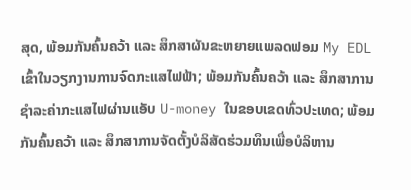ສຸດ, ພ້ອມກັນຄົ້ນຄວ້າ ແລະ ສຶກສາຜັນຂະຫຍາຍແພລດຟອມ My EDL ເຂົ້າໃນວຽກງານການຈົດກະແສໄຟຟ້າ; ພ້ອມກັນຄົ້ນຄວ້າ ແລະ ສຶກສາການຊໍາລະຄ່າກະແສໄຟຜ່ານແອັບ U-money ໃນຂອບເຂດທົ່ວປະເທດ; ພ້ອມກັນຄົ້ນຄວ້າ ແລະ ສຶກສາການຈັດຕັ້ງບໍລິສັດຮ່ວມທຶນເພື່ອບໍລິຫານ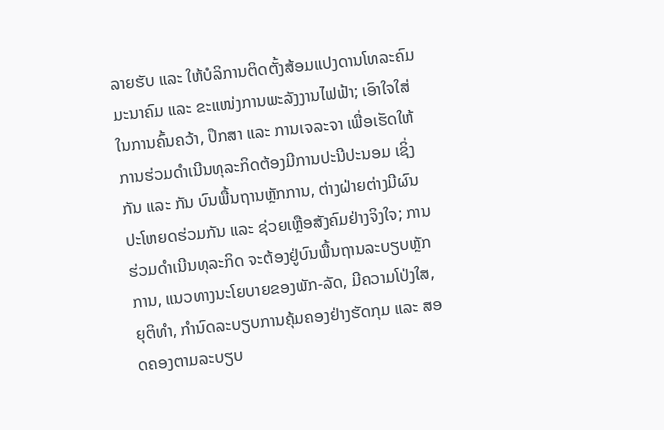ລາຍຮັບ ແລະ ໃຫ້ບໍລິການຕິດຕັ້ງສ້ອມແປງດານໂທລະຄົມມະນາຄົມ ແລະ ຂະແໜ່ງການພະລັງງານໄຟຟ້າ; ເອົາໃຈໃສ່ໃນການຄົ້ນຄວ້າ, ປຶກສາ ແລະ ການເຈລະຈາ ເພື່ອເຮັດໃຫ້ ການຮ່ວມດໍາເນີນທຸລະກິດຕ້ອງມີການປະນີປະນອມ ເຊິ່ງກັນ ແລະ ກັນ ບົນພື້ນຖານຫຼັກການ, ຕ່າງຝ່າຍຕ່າງມີຜົນປະໂຫຍດຮ່ວມກັນ ແລະ ຊ່ວຍເຫຼືອສັງຄົມຢ່າງຈິງໃຈ; ການຮ່ວມດໍາເນີນທຸລະກິດ ຈະຕ້ອງຢູ່ບົນພື້ນຖານລະບຽບຫຼັກການ, ແນວທາງນະໂຍບາຍຂອງພັກ-ລັດ, ມີຄວາມໂປ່ງໃສ, ຍຸຕິທໍາ, ກໍານົດລະບຽບການຄຸ້ມຄອງຢ່າງຮັດກຸມ ແລະ ສອດຄອງຕາມລະບຽບ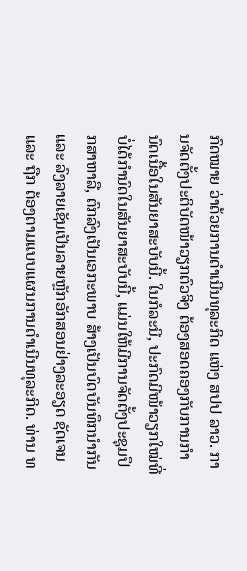ກົດໝາຍ ວ່າດ້ວຍການດໍາເນີນທຸລະກິດ ແຫ່ງ ສປປ ລາວ. ການຈັດຕັ້ງປະຕິບັດໜ້າວຽກຕົວຈິງ ຕ້ອງສອດຄອງກັບການກຳນົດເນື້ອໃນສັນຍາສະບັບນີ້. ໃນກໍລະນີ, ປະກົດມີໜ້າວຽກໃໝ່ທີ່ບໍ່ໄດ້ກຳນົດໃນສັນຍາສະບັບນີ້, ແມ່ນໃຫ້ມີການຈັດຕັ້ງປະຊຸມປຶກສາຫາລື, ຕົກລົງເປັນເອກະພາບ ສ້າງເປັນບົດບັນທຶກນຳກັນ ແລະ ລົງລາຍເຊັນເປັນລາຍຫຼັກອັກສອນຢ່າງລະອຽດ ຊັດເຈນ ແລະ ຖືກ ຕ້ອງຕາມແບບແຜນການດໍາເນີນທຸລະກິດ. ທ່ານ ທ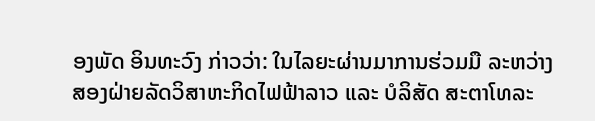ອງພັດ ອິນທະວົງ ກ່າວວ່າ: ໃນໄລຍະຜ່ານມາການຮ່ວມມື ລະຫວ່າງ ສອງຝ່າຍລັດວິສາຫະກິດໄຟຟ້າລາວ ແລະ ບໍລິສັດ ສະຕາໂທລະ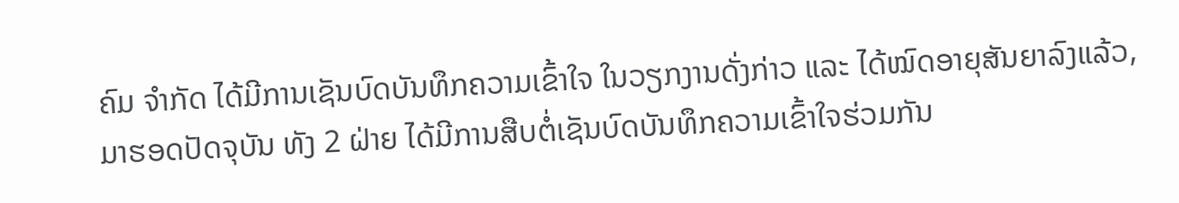ຄົມ ຈໍາກັດ ໄດ້ມີການເຊັນບົດບັນທຶກຄວາມເຂົ້າໃຈ ໃນວຽກງານດັ່ງກ່າວ ແລະ ໄດ້ໝົດອາຍຸສັນຍາລົງແລ້ວ, ມາຮອດປັດຈຸບັນ ທັງ 2 ຝ່າຍ ໄດ້ມີການສືບຕໍ່ເຊັນບົດບັນທຶກຄວາມເຂົ້າໃຈຮ່ວມກັນ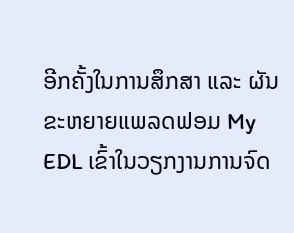ອີກຄັ້ງໃນການສຶກສາ ແລະ ຜັນຂະຫຍາຍແພລດຟອມ My EDL ເຂົ້າໃນວຽກງານການຈົດ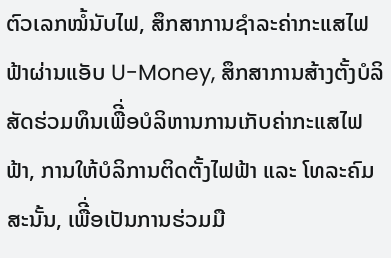ຕົວເລກໝໍ້ນັບໄຟ, ສຶກສາການຊໍາລະຄ່າກະແສໄຟຟ້າຜ່ານແອັບ U-Money, ສຶກສາການສ້າງຕັ້ງບໍລິສັດຮ່ວມທຶນເພືີ່ອບໍລິຫານການເກັບຄ່າກະແສໄຟຟ້າ, ການໃຫ້ບໍລິການຕິດຕັ້ງໄຟຟ້າ ແລະ ໂທລະຄົມສະນັ້ນ, ເພືີ່ອເປັນການຮ່ວມມື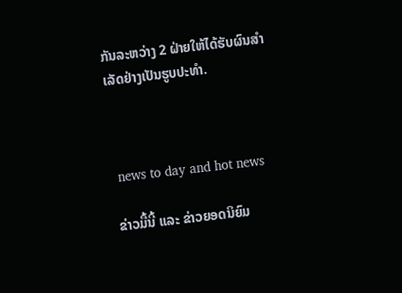ກັນລະຫວ່າງ 2 ຝ່າຍໃຫ້ໄດ້ຮັບຜົນສໍາເລັດຢ່າງເປັນຮູບປະທໍາ.



 news to day and hot news

ຂ່າວມື້ນີ້ ແລະ ຂ່າວຍອດນິຍົມ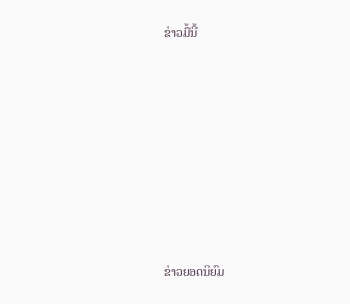ຂ່າວມື້ນີ້












ຂ່າວຍອດນິຍົມ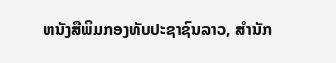ຫນັງສືພິມກອງທັບປະຊາຊົນລາວ, ສຳນັກ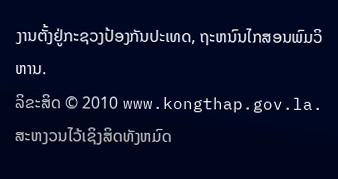ງານຕັ້ງຢູ່ກະຊວງປ້ອງກັນປະເທດ, ຖະຫນົນໄກສອນພົມວິຫານ.
ລິຂະສິດ © 2010 www.kongthap.gov.la. ສະຫງວນໄວ້ເຊິງສິດທັງຫມົດ